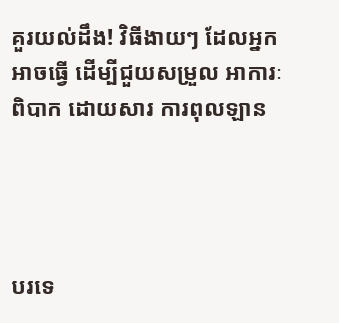គួរយល់ដឹង! វិធីងាយៗ ដែលអ្នកអាចធ្វើ ដើម្បីជួយសម្រួល អាការៈពិបាក ដោយសារ ការពុលឡាន




បរទេ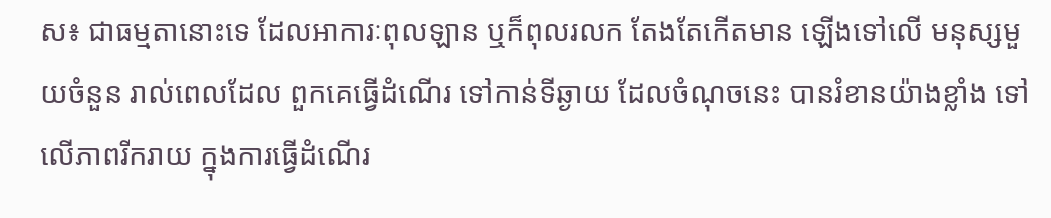ស៖ ជាធម្មតានោះទេ ដែលអាការៈពុលឡាន ឬក៏ពុលរលក តែងតែកើតមាន ឡើងទៅលើ មនុស្សមួយចំនួន រាល់ពេលដែល ពួកគេធ្វើដំណើរ ទៅកាន់ទីឆ្ងាយ ដែលចំណុចនេះ បានរំខានយ៉ាងខ្លាំង ទៅលើភាពរីករាយ ក្នុងការធ្វើដំណើរ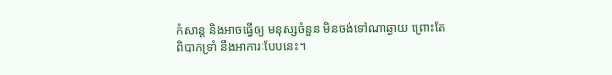កំសាន្ត និងអាចធ្វើឲ្យ មនុស្សចំនួន មិនចង់ទៅណាឆ្ងាយ ព្រោះតែពិបាកទ្រាំ នឹងអាការៈបែបនេះ។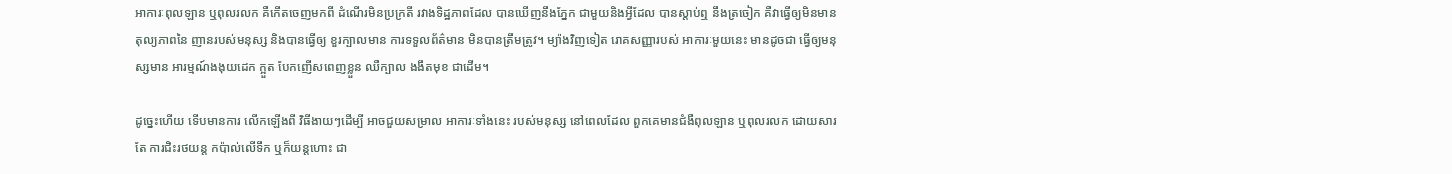អាការៈពុលឡាន ឬពុលរលក គឺកើតចេញមកពី ដំណើរមិនប្រក្រតី រវាងទិដ្ឋភាពដែល បានឃើញនឹងភ្នែក ជាមួយនិងអ្វីដែល បានស្តាប់ឮ នឹងត្រចៀក គឺវាធ្វើឲ្យមិនមាន តុល្យភាពនៃ ញានរបស់មនុស្ស និងបានធ្វើឲ្យ ខួរក្បាលមាន ការទទួលព័ត៌មាន មិនបានត្រឹមត្រូវ។ ម្យ៉ាងវិញទៀត រោគសញ្ញារបស់ អាការៈមួយនេះ មានដូចជា ធ្វើឲ្យមនុស្សមាន អារម្មណ៍ងងុយដេក ក្អួត បែកញើសពេញខ្លួន ឈឺក្បាល ងងឹតមុខ ជាដើម។

ដូច្នេះហើយ ទើបមានការ លើកឡើងពី វិធីងាយៗដើម្បី អាចជួយសម្រាល អាការៈទាំងនេះ របស់មនុស្ស នៅពេលដែល ពួកគេមានជំងឺពុលឡាន ឬពុលរលក ដោយសារតែ ការជិះរថយន្ត កប៉ាល់លើទឹក ឬក៏យន្តហោះ ជា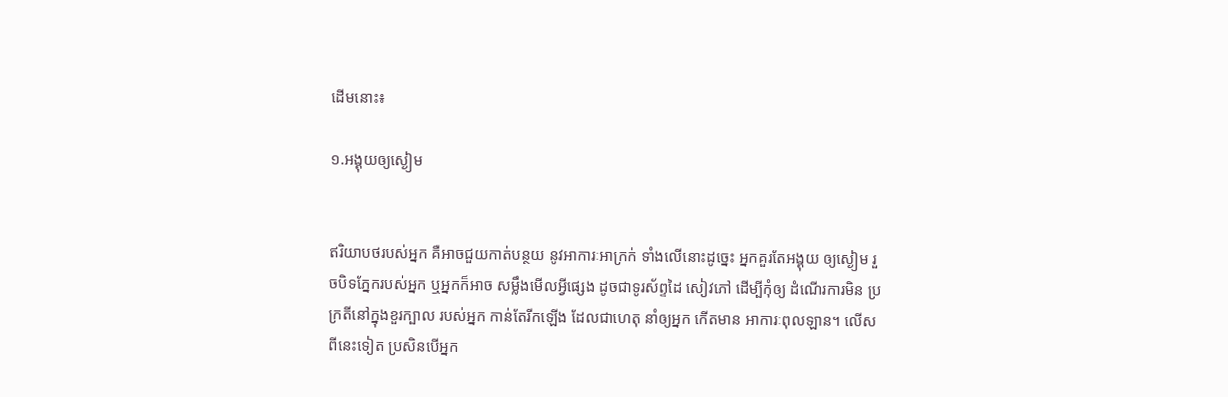ដើមនោះ៖

១.អង្គុយឲ្យស្ងៀម


ឥរិយាបថរបស់អ្នក គឺអាចជួយកាត់បន្ថយ នូវអាការៈអាក្រក់ ទាំងលើនោះដូច្នេះ អ្នកគួរតែអង្គុយ ឲ្យស្ងៀម រួចបិទភ្នែករបស់អ្នក ឬអ្នកក៏អាច សម្លឹងមើលអ្វីផ្សេង ដូចជាទូរស័ព្ទដៃ សៀវភៅ ដើម្បីកុំឲ្យ ដំណើរការមិន ប្រក្រតីនៅក្នុងខួរក្បាល របស់អ្នក កាន់តែរីកឡើង ដែលជាហេតុ នាំឲ្យអ្នក កើតមាន អាការៈពុលឡាន។ លើសពីនេះទៀត ប្រសិនបើអ្នក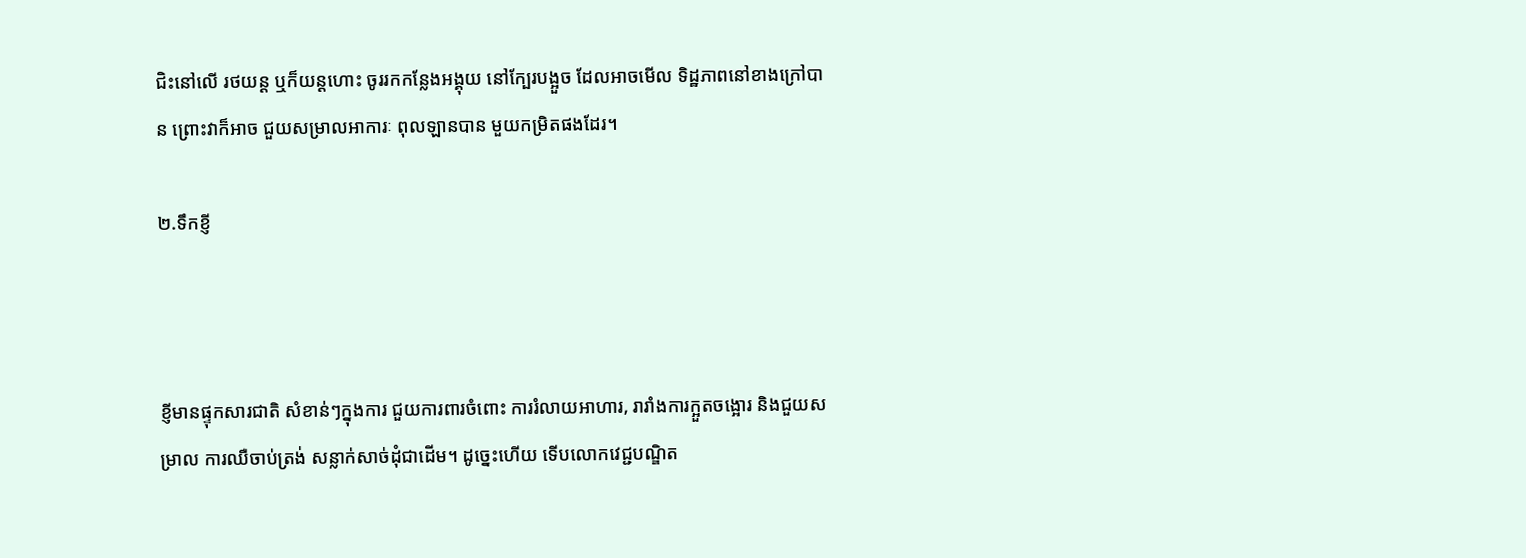ជិះនៅលើ រថយន្ត ឬក៏យន្តហោះ ចូររកកន្លែងអង្គុយ នៅក្បែរបង្អួច ដែលអាចមើល ទិដ្ឋភាពនៅខាងក្រៅបាន ព្រោះវាក៏អាច ជួយសម្រាលអាការៈ ពុលឡានបាន មួយកម្រិតផងដែរ។

២.ទឹកខ្ញី



ខ្ញីមានផ្ទុកសារជាតិ សំខាន់ៗក្នុងការ ជួយការពារចំពោះ ការរំលាយអាហារ, រារាំងការក្អួតចង្អោរ និងជួយសម្រាល ការឈឺចាប់ត្រង់ សន្លាក់សាច់ដុំជាដើម។ ដូច្នេះហើយ ទើបលោកវេជ្ជបណ្ឌិត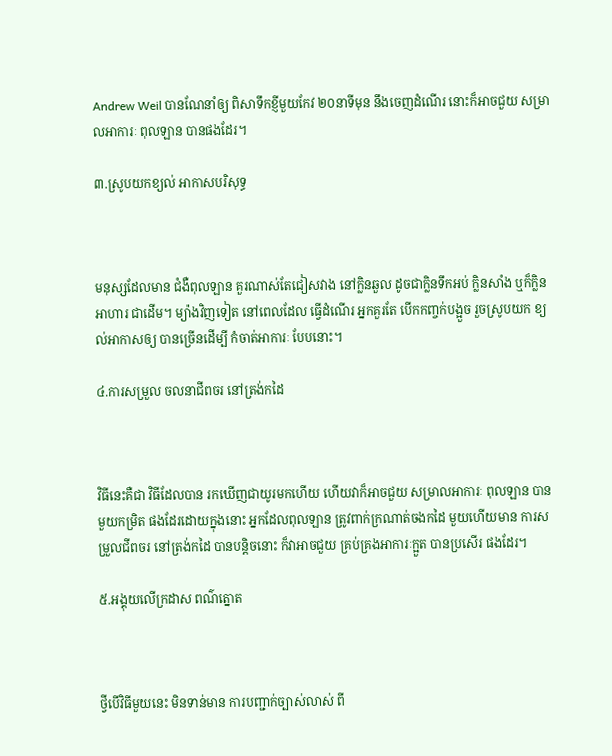Andrew Weil បានណែនាំឲ្យ ពិសាទឹកខ្ញីមួយកែវ ២០នាទីមុន នឹងចេញដំណើរ នោះក៏អាចជួយ សម្រាលអាការៈ ពុលឡាន បានផងដែរ។

៣.ស្រូបយកខ្យល់ អាកាសបរិសុទ្ធ



មនុស្សដែលមាន ជំងឺពុលឡាន គួរណាស់តែជៀសវាង នៅក្លិនឆួល ដូចជាក្លិនទឹកអប់ ក្លិនសាំង ឬក៏ក្លិនអាហារ ជាដើម។ ម្យ៉ាងវិញទៀត នៅពេលដែល ធ្វើដំណើរ អ្នកគួរតែ បើកកញ្ចក់បង្អួច រួចស្រូបយក ខ្យល់អាកាសឲ្យ បានច្រើនដើម្បី កំចាត់អាការៈ បែបនោះ។

៤.ការសម្រួល ចលនាជីពចរ នៅត្រង់កដៃ



វិធីនេះគឺជា វិធីដែលបាន រកឃើញជាយូរមកហើយ ហើយវាក៏អាចជួយ សម្រាលអាការៈ ពុលឡាន បានមួយកម្រិត ផងដែរដោយក្នុងនោះ អ្នកដែលពុលឡាន ត្រូវពាក់ក្រណាត់ចងកដៃ មួយហើយមាន ការសម្រួលជីពចរ នៅត្រង់កដៃ បានបន្តិចនោះ ក៏វាអាចជួយ គ្រប់គ្រងអាការៈក្អួត បានប្រសើរ ផងដែរ។

៥.អង្គុយលើក្រដាស ពណ៌ត្នោត



ថ្វីបើវិធីមួយនេះ មិនទាន់មាន ការបញ្ជាក់ច្បាស់លាស់ ពី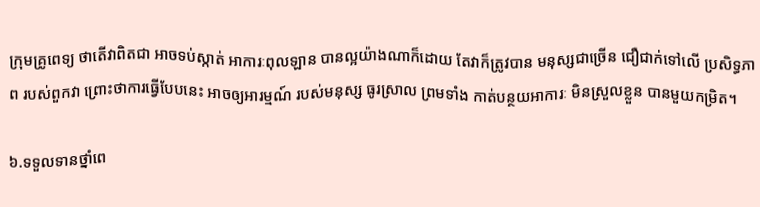ក្រុមគ្រូពេទ្យ ថាតើវាពិតជា អាចទប់ស្កាត់ អាការៈពុលឡាន បានល្អយ៉ាងណាក៏ដោយ តែវាក៏ត្រូវបាន មនុស្សជាច្រើន ជឿជាក់ទៅលើ ប្រសិទ្ធភាព របស់ពួកវា ព្រោះថាការធ្វើបែបនេះ អាចឲ្យអារម្មណ៍ របស់មនុស្ស ធូរស្រាល ព្រមទាំង កាត់បន្ថយអាការៈ មិនស្រួលខ្លួន បានមួយកម្រិត។

៦.ទទួលទានថ្នាំពេ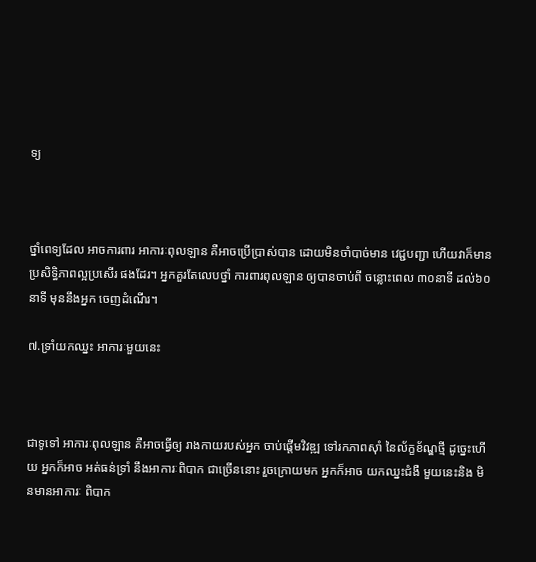ទ្យ



ថ្នាំពេទ្យដែល អាចការពារ អាការៈពុលឡាន គឺអាចប្រើប្រាស់បាន ដោយមិនចាំបាច់មាន វេជ្ជបញ្ជា ហើយវាក៏មាន ប្រសិទ្ធិភាពល្អប្រសើរ ផងដែរ។ អ្នកគួរតែលេបថ្នាំ ការពារពុលឡាន ឲ្យបានចាប់ពី ចន្លោះពេល ៣០នាទី ដល់៦០នាទី មុននឹងអ្នក ចេញដំណើរ។

៧.ទ្រាំយកឈ្នះ អាការៈមួយនេះ



ជាទូទៅ អាការៈពុលឡាន គឺអាចធ្វើឲ្យ រាងកាយរបស់អ្នក ចាប់ផ្តើមវិវឌ្ឍ ទៅរកភាពស៊ាំ នៃល័ក្ខខ័ណ្ឌថ្មី ដូច្នេះហើយ អ្នកក៏អាច អត់ធន់ទ្រាំ នឹងអាការៈពិបាក ជាច្រើននោះ រួចក្រោយមក អ្នកក៏អាច យកឈ្នះជំងឺ មួយនេះនិង មិនមានអាការៈ ពិបាក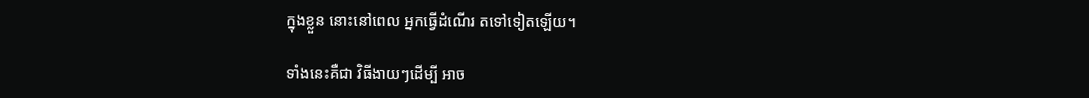ក្នុងខ្លួន នោះនៅពេល អ្នកធ្វើដំណើរ តទៅទៀតឡើយ។

ទាំងនេះគឺជា វិធីងាយៗដើម្បី អាច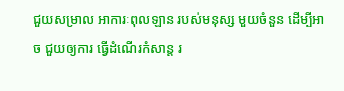ជួយសម្រាល អាការៈពុលឡាន របស់មនុស្ស មួយចំនួន ដើម្បីអាច ជួយឲ្យការ ធ្វើដំណើរកំសាន្ត រ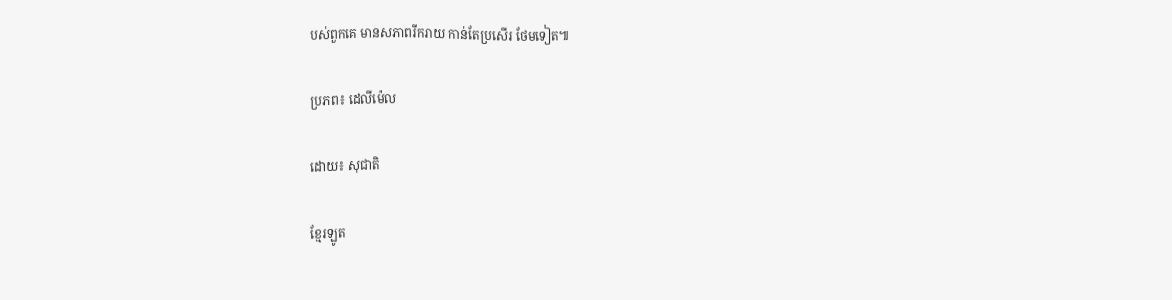បស់ពួកគេ មានសភាពរីករាយ កាន់តែប្រសើរ ថែមទៀត៕

ប្រភព៖ ដេលីម៉េល

ដោយ៖ សុជាតិ

ខ្មែរឡូត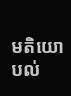មតិយោបល់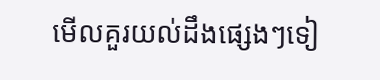មើលគួរយល់ដឹងផ្សេងៗទៀ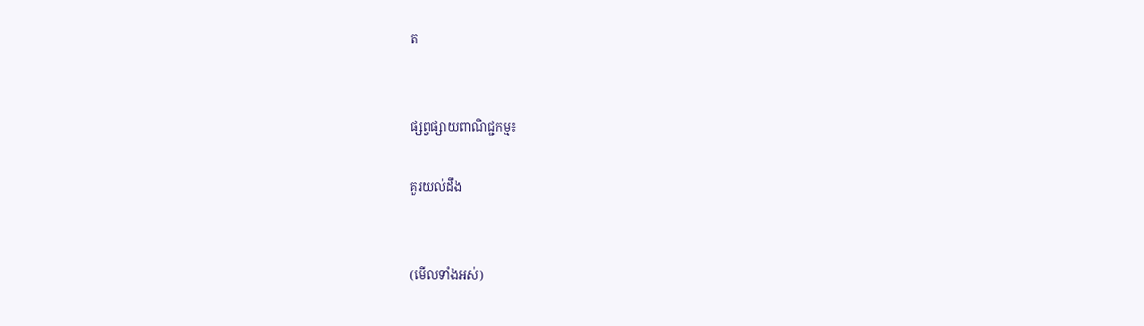ត


ផ្សព្វផ្សាយពាណិជ្ជកម្ម៖

គួរយល់ដឹង


(មើលទាំងអស់)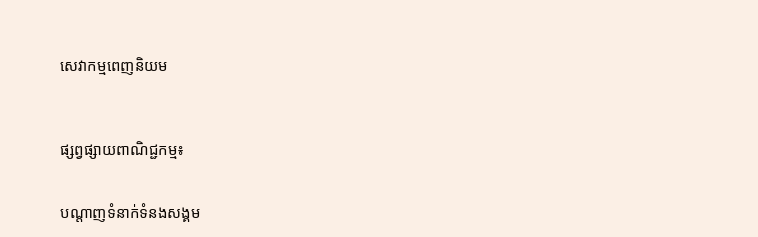សេវាកម្មពេញនិយម



ផ្សព្វផ្សាយពាណិជ្ជកម្ម៖


បណ្តាញទំនាក់ទំនងសង្គម